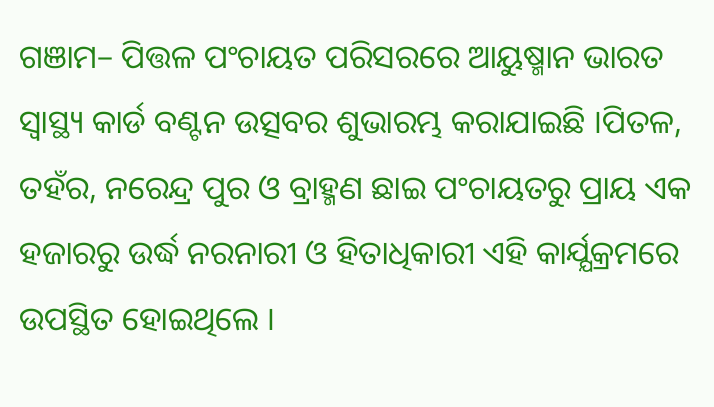ଗଞାମ– ପିତ୍ତଳ ପଂଚାୟତ ପରିସରରେ ଆୟୁଷ୍ମାନ ଭାରତ ସ୍ୱାସ୍ଥ୍ୟ କାର୍ଡ ବଣ୍ଟନ ଉତ୍ସବର ଶୁଭାରମ୍ଭ କରାଯାଇଛି ।ପିତଳ, ତହଁର, ନରେନ୍ଦ୍ର ପୁର ଓ ବ୍ରାହ୍ମଣ ଛାଇ ପଂଚାୟତରୁ ପ୍ରାୟ ଏକ ହଜାରରୁ ଉର୍ଦ୍ଧ ନରନାରୀ ଓ ହିତାଧିକାରୀ ଏହି କାର୍ଯ୍ଯକ୍ରମରେ ଉପସ୍ଥିତ ହୋଇଥିଲେ ।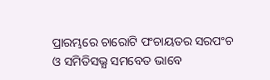ପ୍ରାରମ୍ଭରେ ଚାରୋଟି ପଂଚାୟତର ସରପଂଚ ଓ ସମିତିସଭ୍ଯ ସମବେତ ଭାବେ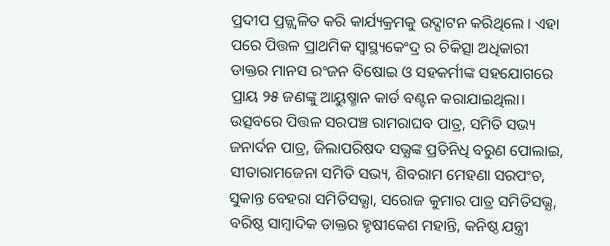ପ୍ରଦୀପ ପ୍ରଜ୍ଜ୍ଵଳିତ କରି କାର୍ଯ୍ୟକ୍ରମକୁ ଉଦ୍ଘାଟନ କରିଥିଲେ । ଏହା ପରେ ପିତ୍ତଳ ପ୍ରାଥମିକ ସ୍ୱାସ୍ଥ୍ୟକେଂଦ୍ର ର ଚିକିତ୍ସା ଅଧିକାରୀ ଡାକ୍ତର ମାନସ ରଂଜନ ବିଷୋଇ ଓ ସହକର୍ମୀଙ୍କ ସହଯୋଗରେ ପ୍ରାୟ ୨୫ ଜଣଙ୍କୁ ଆୟୁଷ୍ମାନ କାର୍ଡ ବଣ୍ଟନ କରାଯାଇଥିଲା। ଉତ୍ସବରେ ପିତ୍ତଳ ସରପଞ୍ଚ ରାମରାଘବ ପାତ୍ର, ସମିତି ସଭ୍ୟ ଜନାର୍ଦନ ପାତ୍ର, ଜିଲାପରିଷଦ ସଭ୍ଯଙ୍କ ପ୍ରତିନିଧି ବରୁଣ ପୋଲାଇ, ସୀତାରାମଜେନା ସମିତି ସଭ୍ୟ, ଶିବରାମ ମେହଣା ସରପଂଚ, ସୁକାନ୍ତ ବେହରା ସମିତିସଭ୍ଯା, ସରୋଜ କୁମାର ପାତ୍ର ସମିତିସଭ୍ଯ, ବରିଷ୍ଠ ସାମ୍ବାଦିକ ଡାକ୍ତର ହୃଷୀକେଶ ମହାନ୍ତି, କନିଷ୍ଠ ଯନ୍ତ୍ରୀ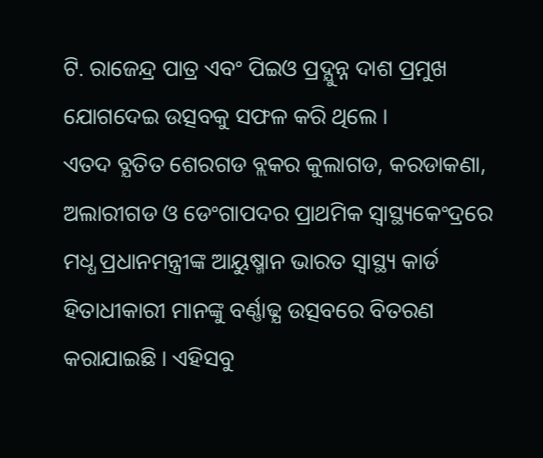ଟି. ରାଜେନ୍ଦ୍ର ପାତ୍ର ଏବଂ ପିଇଓ ପ୍ରଦ୍ଯୁନ୍ନ ଦାଶ ପ୍ରମୁଖ ଯୋଗଦେଇ ଉତ୍ସବକୁ ସଫଳ କରି ଥିଲେ ।
ଏତଦ ବ୍ଯତିତ ଶେରଗଡ ବ୍ଲକର କୁଲାଗଡ, କରଡାକଣା, ଅଲାରୀଗଡ ଓ ଡେଂଗାପଦର ପ୍ରାଥମିକ ସ୍ୱାସ୍ଥ୍ୟକେଂଦ୍ରରେ ମଧ୍ଧ ପ୍ରଧାନମନ୍ତ୍ରୀଙ୍କ ଆୟୁଷ୍ମାନ ଭାରତ ସ୍ୱାସ୍ଥ୍ୟ କାର୍ଡ ହିତାଧୀକାରୀ ମାନଙ୍କୁ ବର୍ଣ୍ଣାଢ୍ଯ ଉତ୍ସବରେ ବିତରଣ କରାଯାଇଛି । ଏହିସବୁ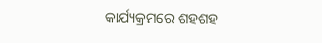କାର୍ଯ୍ୟକ୍ରମରେ ଶହଶହ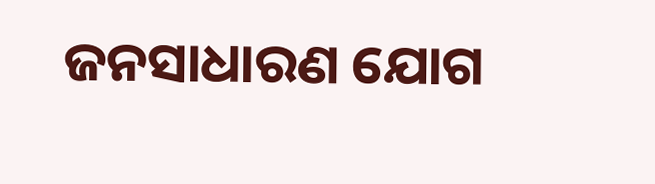ଜନସାଧାରଣ ଯୋଗ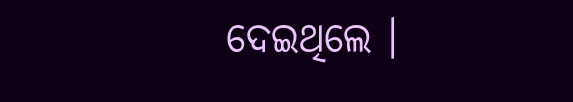ଦେଇଥିଲେ ।